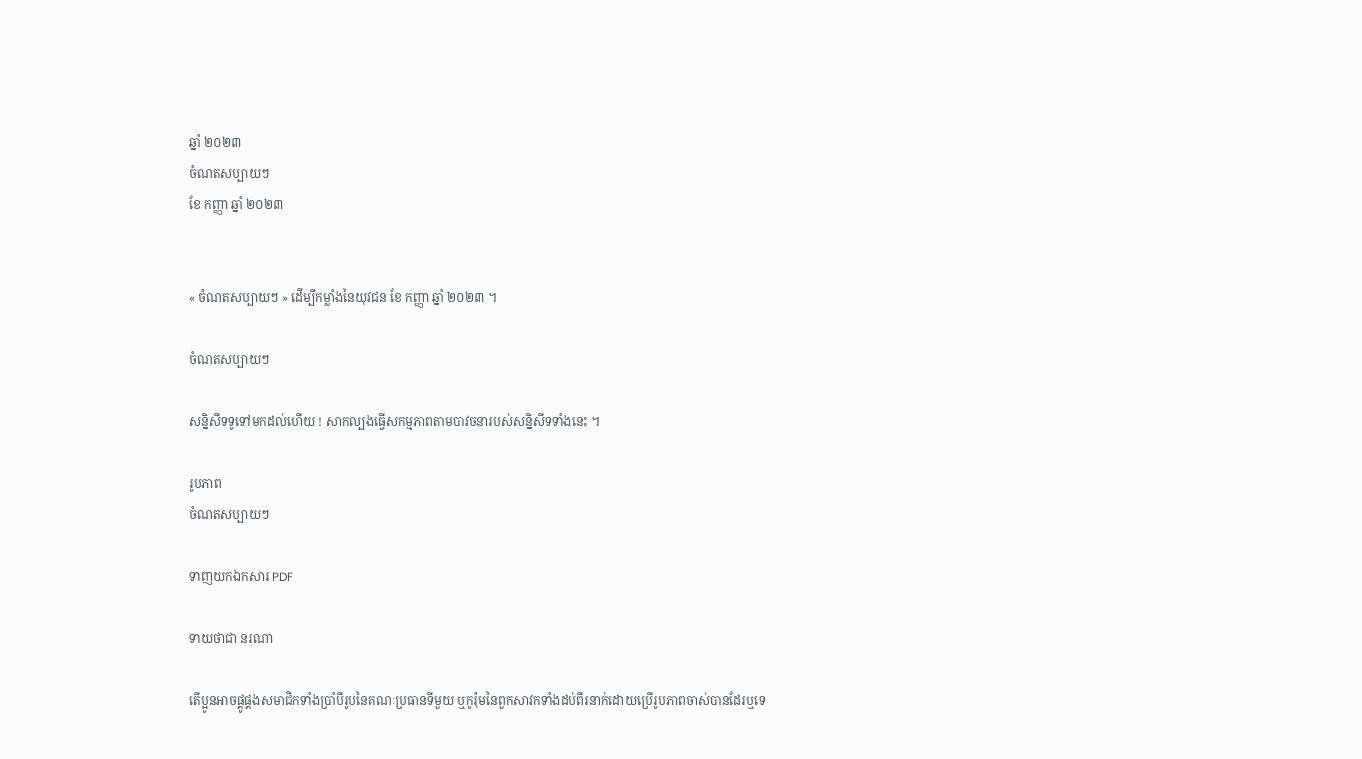ឆ្នាំ ២០២៣
ចំណតសប្បាយៗ
ខែ កញ្ញា ឆ្នាំ ២០២៣


« ចំណតសប្បាយៗ » ដើម្បីកម្លាំងនៃយុវជន ខែ កញ្ញា ឆ្នាំ ២០២៣ ។

ចំណតសប្បាយៗ

សន្និសីទទូទៅមកដល់ហើយ ! សាកល្បងធ្វើសកម្មភាពតាមបាវចនារបស់សន្និសីទទាំងនេះ ។

រូបភាព
ចំណតសប្បាយៗ

ទាញយកឯកសារ PDF

ទាយថាជា នរណា

តើប្អូនអាចផ្គូផ្គងសមាជិកទាំងប្រាំបីរូបនៃគណៈប្រធានទីមួយ ឬកូរ៉ុមនៃពួកសាវកទាំងដប់ពីរនាក់ដោយប្រើរូបភាពចាស់បានដែរឬទេ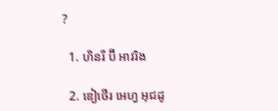?

  1. ហិនរី ប៊ី អាវរិង

  2. ឌៀថើរ អេហ្វ អុជដូ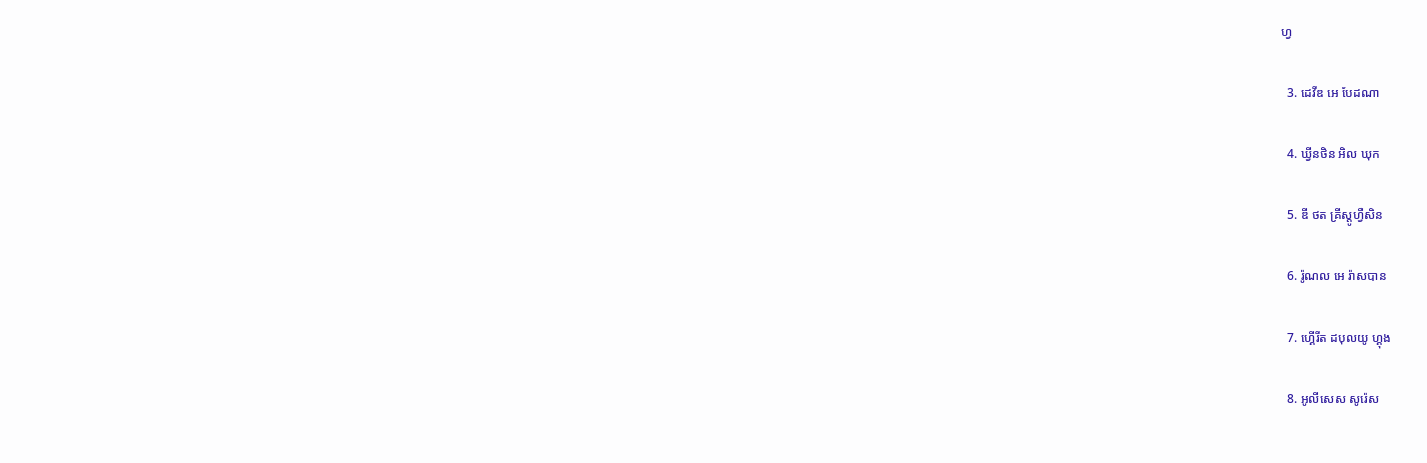ហ្វ

  3. ដេវីឌ អេ បែដណា

  4. ឃ្វីនថិន អិល ឃុក

  5. ឌី ថត គ្រីស្តូហ្វឺសិន

  6. រ៉ូណល អេ រ៉ាសបាន

  7. ហ្គើរីត ដបុលយូ ហ្គុង

  8. អូលីសេស សូរ៉េស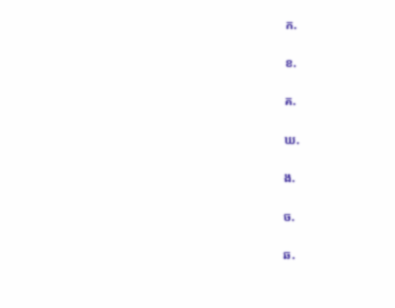ក.

ខ.

គ.

ឃ.

ង.

ច.

ឆ.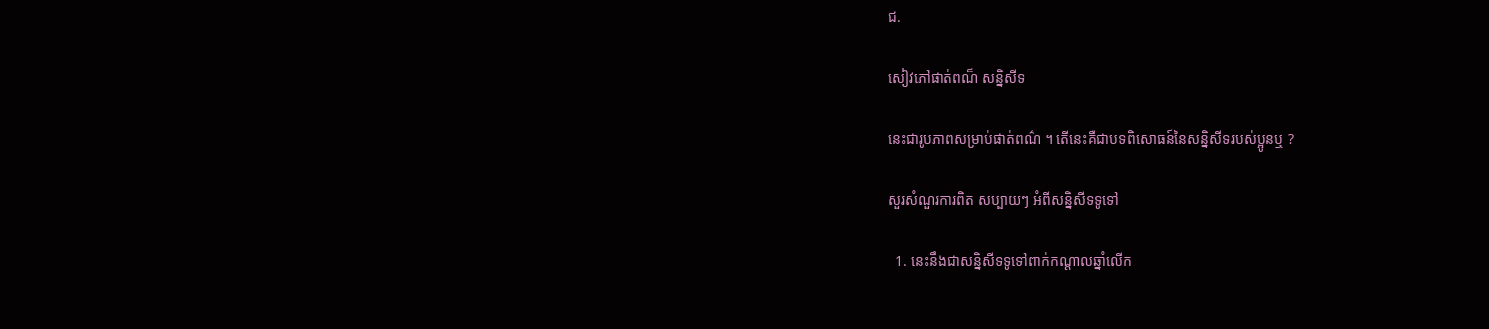ជ.

សៀវភៅផាត់ពណ៏ សន្និសីទ

នេះជារូបភាពសម្រាប់ផាត់ពណ៌ ។ តើនេះគឺជាបទពិសោធន៍នៃសន្និសីទរបស់ប្អូនឬ ?

សួរសំណួរការពិត សប្បាយៗ អំពីសន្និសីទទូទៅ

  1. នេះនឹងជាសន្និសីទទូទៅពាក់កណ្តាលឆ្នាំលើក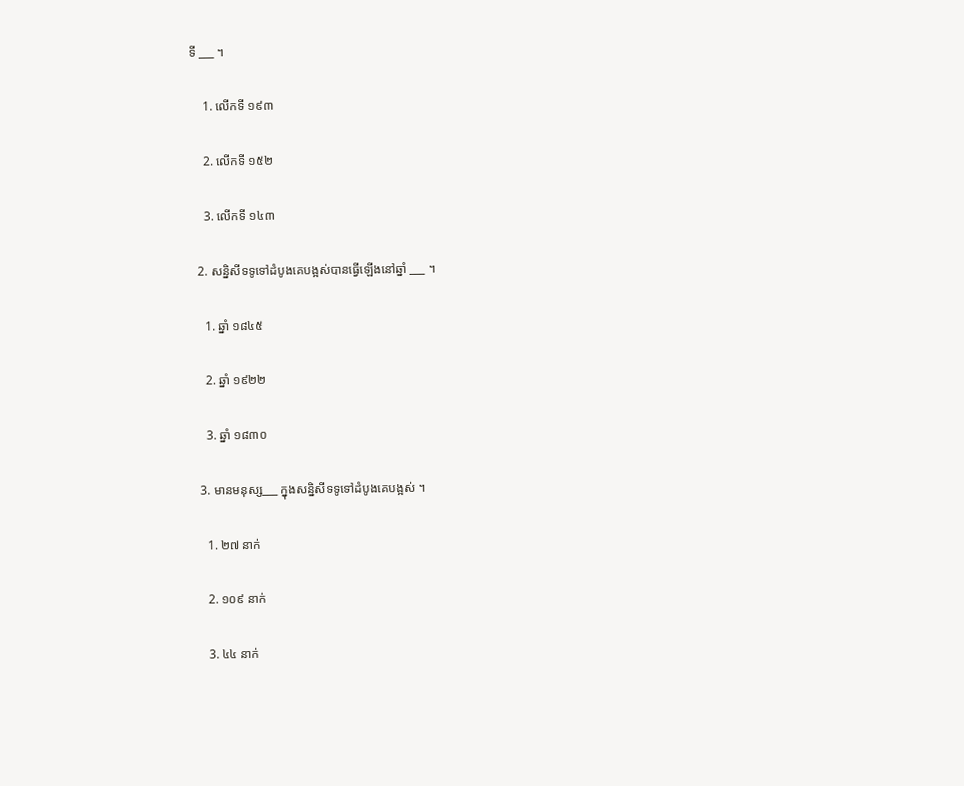ទី ___ ។

    1. លើកទី ១៩៣

    2. លើកទី ១៥២

    3. លើកទី ១៤៣

  2. សន្និសីទទូទៅដំបូងគេបង្អស់បានធ្វើឡើងនៅឆ្នាំ ___ ។

    1. ឆ្នាំ ១៨៤៥

    2. ឆ្នាំ ១៩២២

    3. ឆ្នាំ ១៨៣០

  3. មានមនុស្ស___ ក្នុងសន្និសីទទូទៅដំបូងគេបង្អស់ ។

    1. ២៧ នាក់

    2. ១០៩ នាក់

    3. ៤៤ នាក់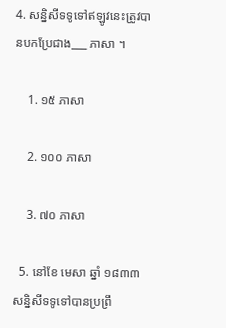4. សន្និសីទទូទៅឥឡូវនេះត្រូវបានបកប្រែជាង___ ភាសា ។

    1. ១៥ ភាសា

    2. ១០០ ភាសា

    3. ៧០ ភាសា

  5. នៅខែ មេសា ឆ្នាំ ១៨៣៣ សន្និសីទទូទៅបានប្រព្រឹ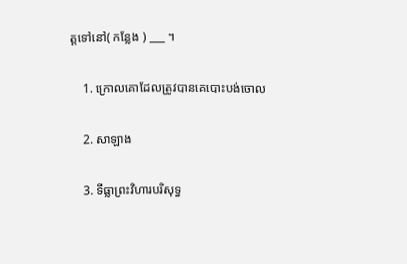ត្តទៅនៅ( កន្លែង ) ___ ។

    1. ក្រោលគោដែលត្រូវបានគេបោះបង់ចោល

    2. សាឡាង

    3. ទីធ្លាព្រះវិហារបរិសុទ្ធ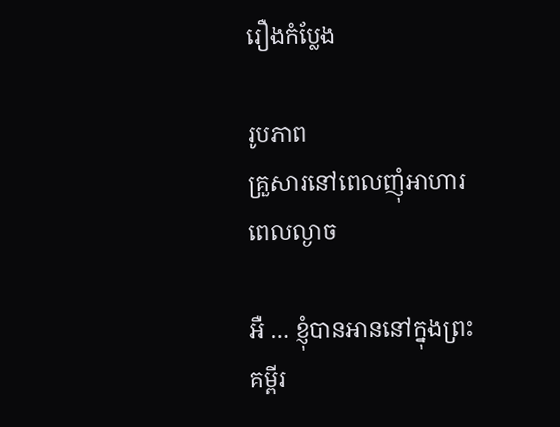រឿងកំប្លែង

រូបភាព
គ្រួសារនៅពេលញុំអាហារពេលល្ងាច

អឺ … ខ្ញុំបានអាននៅក្នុងព្រះគម្ពីរ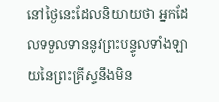នៅថ្ងៃនេះដែលនិយាយថា អ្នកដែលទទួលទាននូវព្រះបន្ទូលទាំងឡាយនៃព្រះគ្រីស្ទនឹងមិន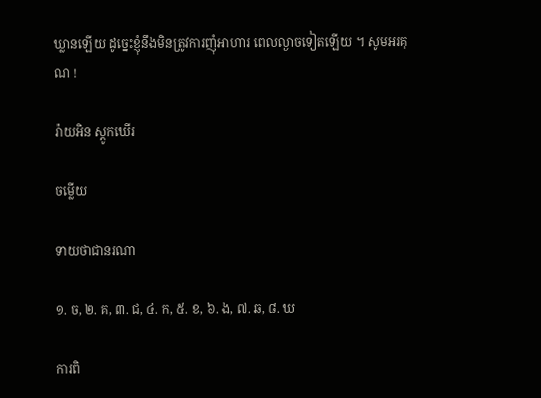ឃ្លានឡើយ ដូច្នេះខ្ញុំនឹងមិនត្រូវការញុំអាហារ ពេលល្ងាចទៀតឡើយ ។ សូមអរគុណ !

រ៉ាយអិន ស្ដូកឃើរ

ចម្លើយ

ទាយថាជានរណា

១. ច, ២. គ, ៣. ជ, ៤. ក, ៥. ខ, ៦. ង, ៧. ឆ, ៨. ឃ

ការពិ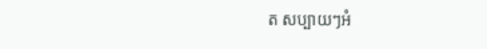ត សប្បាយៗអំ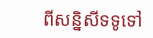ពីសន្និសីទទូទៅ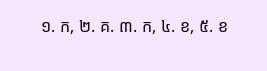១. ក, ២. គ. ៣. ក, ៤. ខ, ៥. ខ